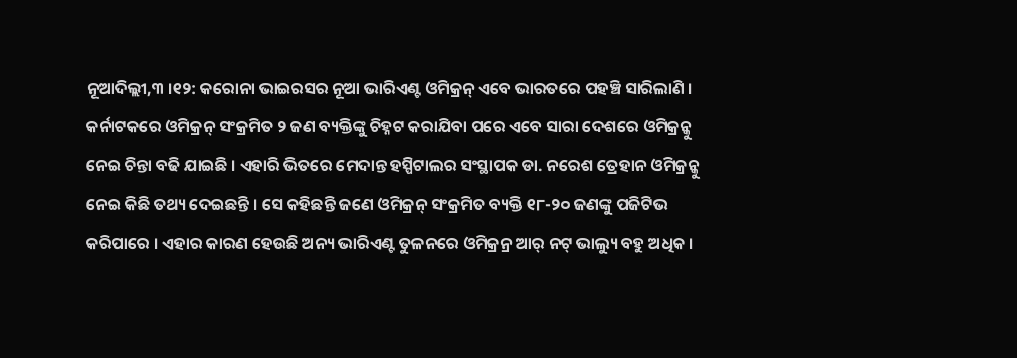ନୂଆଦିଲ୍ଲୀ,୩ ।୧୨: କରୋନା ଭାଇରସର ନୂଆ ଭାରିଏଣ୍ଟ ଓମିକ୍ରନ୍ ଏବେ ଭାରତରେ ପହଞ୍ଚି ସାରିଲାଣି । କର୍ନାଟକରେ ଓମିକ୍ରନ୍ ସଂକ୍ରମିତ ୨ ଜଣ ବ୍ୟକ୍ତିଙ୍କୁ ଚିହ୍ନଟ କରାଯିବା ପରେ ଏବେ ସାରା ଦେଶରେ ଓମିକ୍ରନ୍କୁ ନେଇ ଚିନ୍ତା ବଢି ଯାଇଛି । ଏହାରି ଭିତରେ ମେଦାନ୍ତ ହସ୍ପିଟାଲର ସଂସ୍ଥାପକ ଡା. ନରେଶ ତ୍ରେହାନ ଓମିକ୍ରନ୍କୁ ନେଇ କିଛି ତଥ୍ୟ ଦେଇଛନ୍ତି । ସେ କହିଛନ୍ତି ଜଣେ ଓମିକ୍ରନ୍ ସଂକ୍ରମିତ ବ୍ୟକ୍ତି ୧୮-୨୦ ଜଣଙ୍କୁ ପଜିଟିଭ କରିପାରେ । ଏହାର କାରଣ ହେଉଛି ଅନ୍ୟ ଭାରିଏଣ୍ଟ ତୁଳନରେ ଓମିକ୍ରନ୍ର ଆର୍ ନଟ୍ ଭାଲ୍ୟୁ ବହୁ ଅଧିକ ।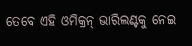ତେବେ ଏହି ଓମିକ୍ରନ୍ ଭାରିଲଣ୍ଟକୁ ନେଇ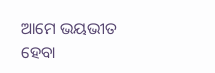ଆମେ ଭୟଭୀତ ହେବା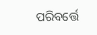ପରିବର୍ତ୍ତେ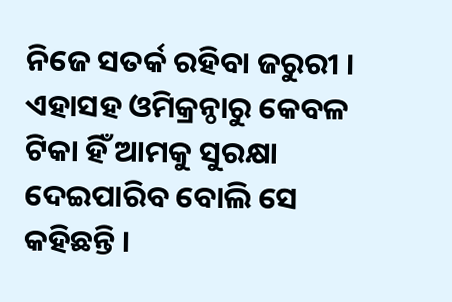ନିଜେ ସତର୍କ ରହିବା ଜରୁରୀ । ଏହାସହ ଓମିକ୍ରନ୍ଠାରୁ କେବଳ ଟିକା ହିଁ ଆମକୁ ସୁରକ୍ଷା ଦେଇପାରିବ ବୋଲି ସେ କହିଛନ୍ତି ।